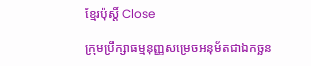ខ្មែរប៉ុស្ដិ៍ Close

ក្រុមប្រឹក្សាធម្មនុញ្ញសម្រេចអនុម័តជាឯកច្ឆន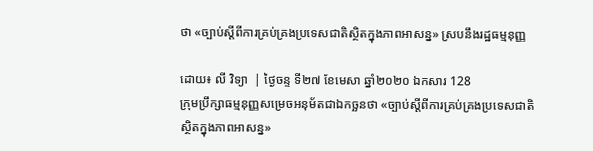ថា «ច្បាប់ស្ដីពីការគ្រប់គ្រងប្រទេសជាតិស្ថិតក្នុងភាពអាសន្ន» ស្របនឹងរដ្ឋធម្មនុញ្ញ

ដោយ៖ លី វិទ្យា  | ថ្ងៃចន្ទ ទី២៧ ខែមេសា ឆ្នាំ២០២០ ឯកសារ 128
ក្រុមប្រឹក្សាធម្មនុញ្ញសម្រេចអនុម័តជាឯកច្ឆនថា «ច្បាប់ស្ដីពីការគ្រប់គ្រងប្រទេសជាតិស្ថិតក្នុងភាពអាសន្ន»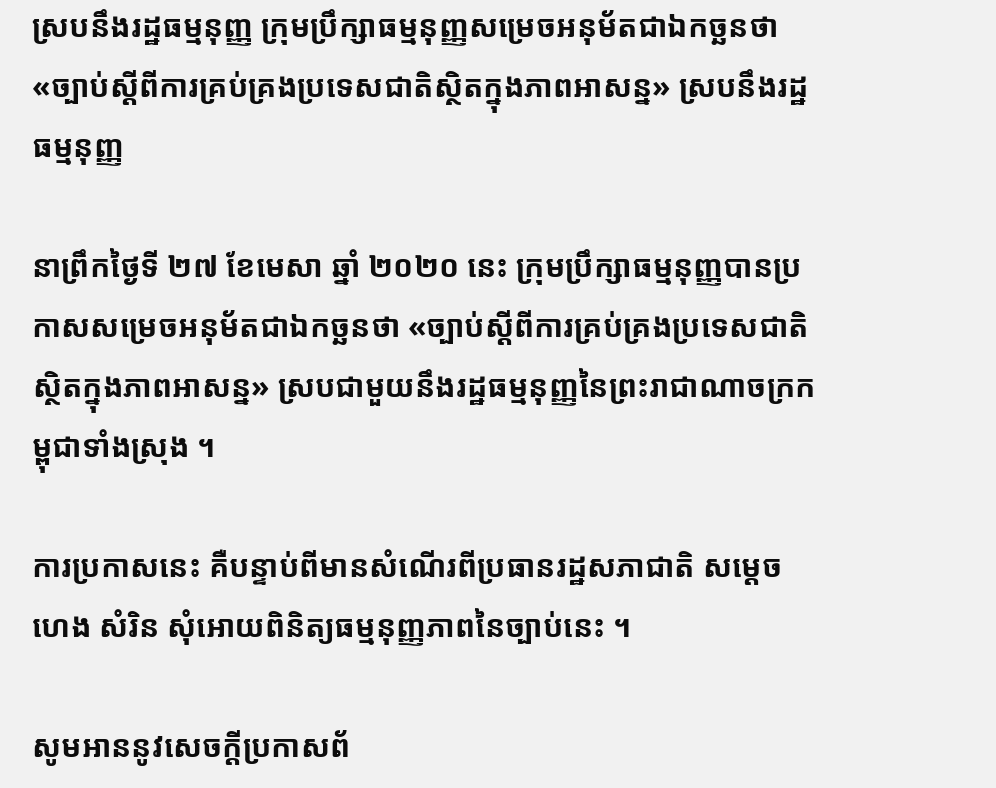ស្របនឹងរដ្ឋធម្មនុញ្ញ ក្រុមប្រឹក្សាធម្មនុញ្ញសម្រេចអនុម័តជាឯកច្ឆនថា «ច្បាប់ស្ដីពីការគ្រប់គ្រងប្រទេសជាតិស្ថិតក្នុងភាពអាសន្ន» ស្របនឹងរដ្ឋធម្មនុញ្ញ

នាព្រឹកថ្ងៃទី ២៧ ខែមេសា ឆ្នាំ ២០២០ នេះ ក្រុមប្រឹក្សាធម្មនុញ្ញបានប្រកាសសម្រេចអនុម័តជាឯកច្ឆនថា «ច្បាប់ស្ដីពីការគ្រប់គ្រងប្រទេសជាតិស្ថិតក្នុងភាពអាសន្ន» ស្របជាមួយនឹងរដ្ឋធម្មនុញ្ញនៃព្រះរាជាណាចក្រកម្ពុជាទាំងស្រុង ។

ការប្រកាសនេះ គឺបន្ទាប់ពីមានសំណើរពីប្រធានរដ្ឋសភាជាតិ សម្ដេច ហេង សំរិន សុំអោយពិនិត្យធម្មនុញ្ញភាពនៃច្បាប់នេះ ។

សូមអាននូវសេចក្ដីប្រកាសព័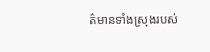ត៌មានទាំងស្រុងរបស់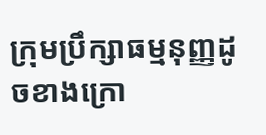ក្រុមប្រឹក្សាធម្មនុញ្ញដូចខាងក្រោ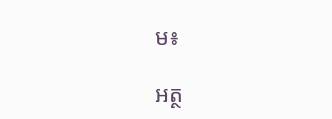ម៖

អត្ថ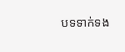បទទាក់ទង